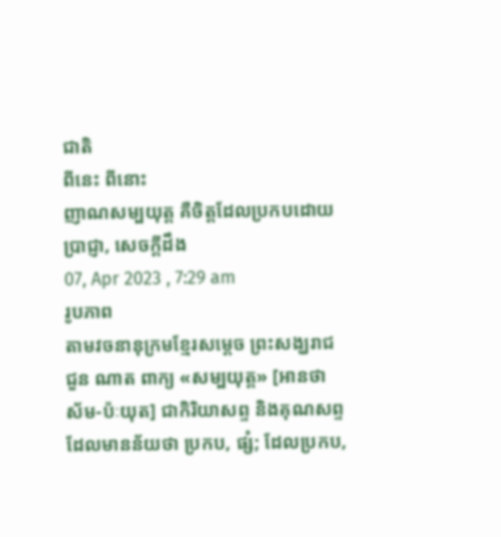ជាតិ
ពីនេះ ពីនោះ
ញាណសម្បយុត្ដ គឺចិត្តដែលប្រកបដោយប្រាជ្ញា, សេចក្តីដឹង
07, Apr 2023 , 7:29 am
រូបភាព
តាមវចនានុក្រមខ្មែរសម្តេច ព្រះសង្ឃរាជ ជួន ណាត ពាក្យ «សម្បយុត្ត» [អានថា ស័ម-ប៉ៈយុត] ជាកិរិយាសព្ទ និងគុណសព្ទ ដែលមានន័យថា ប្រកប, ផ្សំ; ដែលប្រកប,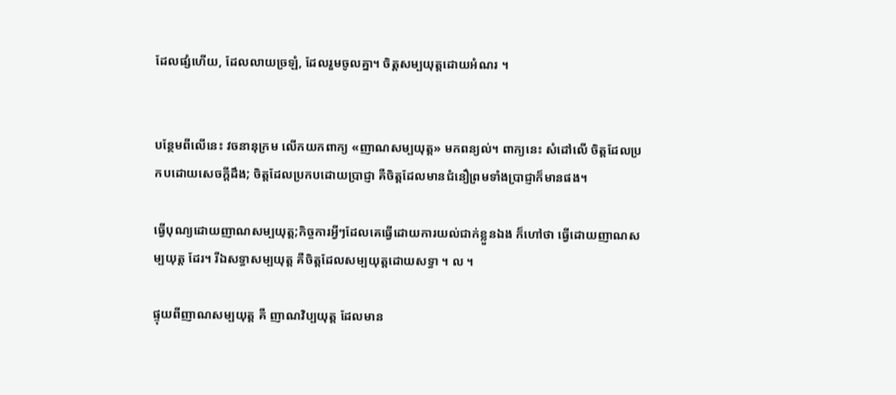ដែលផ្សំហើយ, ដែលលាយច្រឡំ, ដែលរួមចូលគ្នា។ ចិត្តសម្បយុត្តដោយអំណរ ។


បន្ថែមពីលើនេះ វចនានុក្រម លើកយកពាក្យ «ញាណសម្បយុត្ត» មកពន្យល់។ ពាក្យនេះ សំដៅលើ ចិត្តដែលប្រកបដោយសេចក្ដីដឹង; ចិត្តដែលប្រកបដោយប្រាជ្ញា គឺចិត្ដដែលមានជំនឿព្រមទាំងប្រាជ្ញាក៏មានផង។

ធ្វើបុណ្យដោយញាណសម្បយុត្ដ;កិច្ចការអ្វីៗដែលគេធ្វើដោយការយល់ជាក់ខ្លួនឯង ក៏ហៅថា ធ្វើដោយញាណសម្បយុត្ត ដែរ។ រីឯសទ្ធាសម្បយុត្ត គឺចិត្តដែលសម្បយុត្តដោយសទ្ធា ។ ល ។

ផ្ទុយពីញាណសម្បយុត្ត គឺ ញាណវិប្បយុត្ដ ដែលមាន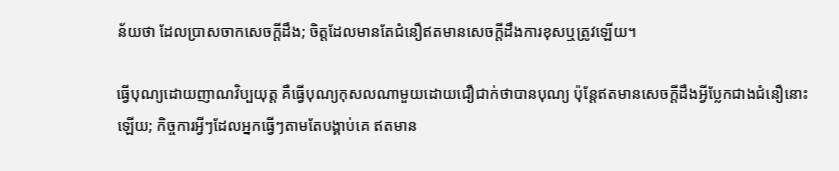ន័យថា ដែលប្រាសចាកសេចក្ដីដឹង; ចិត្តដែលមានតែជំនឿឥតមានសេចក្ដីដឹងការខុសឬត្រូវឡើយ។

ធ្វើបុណ្យដោយញាណវិប្បយុត្ត គឺធ្វើបុណ្យកុសលណាមួយដោយជឿជាក់ថាបានបុណ្យ ប៉ុន្តែឥតមានសេចក្ដីដឹងអ្វីប្លែកជាងជំនឿនោះឡើយ; កិច្ចការអ្វីៗដែលអ្នកធ្វើៗតាមតែបង្គាប់គេ ឥតមាន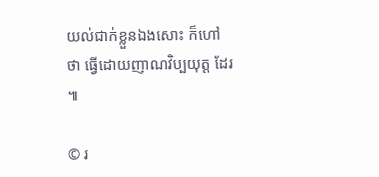យល់ជាក់ខ្លួនឯងសោះ ក៏ហៅថា ធ្វើដោយញាណវិប្បយុត្ដ ដែរ ៕

© រ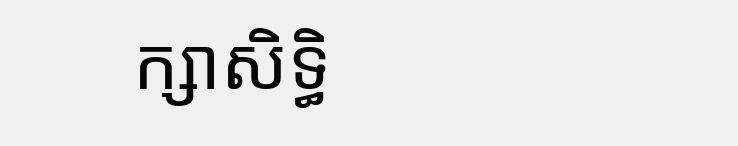ក្សាសិទ្ធិ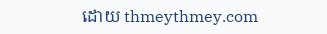ដោយ thmeythmey.com